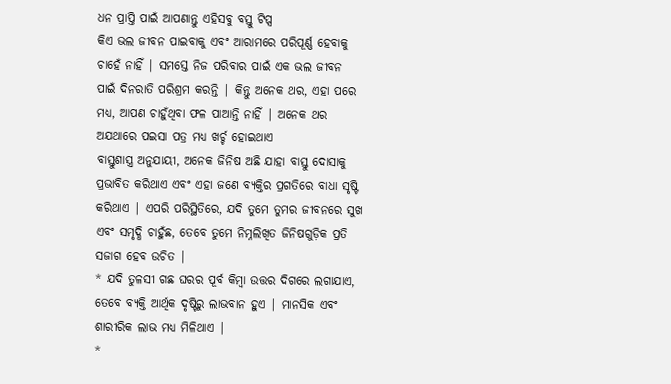ଧନ ପ୍ରାପ୍ତି ପାଇଁ ଆପଣାନ୍ତୁ ଏହିସବୁ ବସ୍ତୁ ଟିପ୍ସ
କିଏ ଭଲ ଜୀବନ ପାଇବାକୁ ଏବଂ ଆରାମରେ ପରିପୂର୍ଣ୍ଣ ହେବାକୁ ଚାହେଁ ନାହିଁ | ସମସ୍ତେ ନିଜ ପରିବାର ପାଇଁ ଏକ ଭଲ ଜୀବନ ପାଇଁ ଦିନରାତି ପରିଶ୍ରମ କରନ୍ତି | କିନ୍ତୁ ଅନେକ ଥର, ଏହା ପରେ ମଧ୍ୟ, ଆପଣ ଚାହୁଁଥିବା ଫଳ ପାଆନ୍ତି ନାହିଁ | ଅନେକ ଥର ଅଯଥାରେ ପଇସା ପତ୍ର ମଧ୍ୟ ଖର୍ଚ୍ଚ ହୋଇଥାଏ
ବାସ୍ତୁଶାସ୍ତ୍ର ଅନୁଯାୟୀ, ଅନେକ ଜିନିଷ ଅଛି ଯାହା ବାସ୍ତୁ ଦୋସାକୁ ପ୍ରଭାବିତ କରିଥାଏ ଏବଂ ଏହା ଜଣେ ବ୍ୟକ୍ତିର ପ୍ରଗତିରେ ବାଧା ସୃଷ୍ଟି କରିଥାଏ | ଏପରି ପରିସ୍ଥିତିରେ, ଯଦି ତୁମେ ତୁମର ଜୀବନରେ ସୁଖ ଏବଂ ସମୃଦ୍ଧି ଚାହୁଁଛ, ତେବେ ତୁମେ ନିମ୍ନଲିଖିତ ଜିନିଷଗୁଡ଼ିକ ପ୍ରତି ସଜାଗ ହେବ ଉଚିତ |
* ଯଦି ତୁଳସୀ ଗଛ ଘରର ପୂର୍ବ କିମ୍ବା ଉତ୍ତର ଦିଗରେ ଲଗାଯାଏ, ତେବେ ବ୍ୟକ୍ତି ଆର୍ଥିକ ଦୃଷ୍ଟିରୁ ଲାଭବାନ ହୁଏ | ମାନସିକ ଏବଂ ଶାରୀରିକ ଲାଭ ମଧ୍ୟ ମିଳିଥାଏ |
*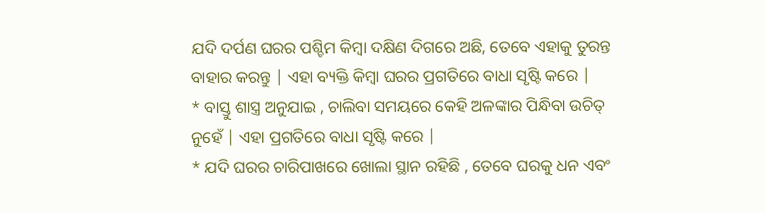ଯଦି ଦର୍ପଣ ଘରର ପଶ୍ଚିମ କିମ୍ବା ଦକ୍ଷିଣ ଦିଗରେ ଅଛି, ତେବେ ଏହାକୁ ତୁରନ୍ତ ବାହାର କରନ୍ତୁ | ଏହା ବ୍ୟକ୍ତି କିମ୍ବା ଘରର ପ୍ରଗତିରେ ବାଧା ସୃଷ୍ଟି କରେ |
* ବାସ୍ତୁ ଶାସ୍ତ୍ର ଅନୁଯାଇ , ଚାଲିବା ସମୟରେ କେହି ଅଳଙ୍କାର ପିନ୍ଧିବା ଉଚିତ୍ ନୁହେଁ | ଏହା ପ୍ରଗତିରେ ବାଧା ସୃଷ୍ଟି କରେ |
* ଯଦି ଘରର ଚାରିପାଖରେ ଖୋଲା ସ୍ଥାନ ରହିଛି , ତେବେ ଘରକୁ ଧନ ଏବଂ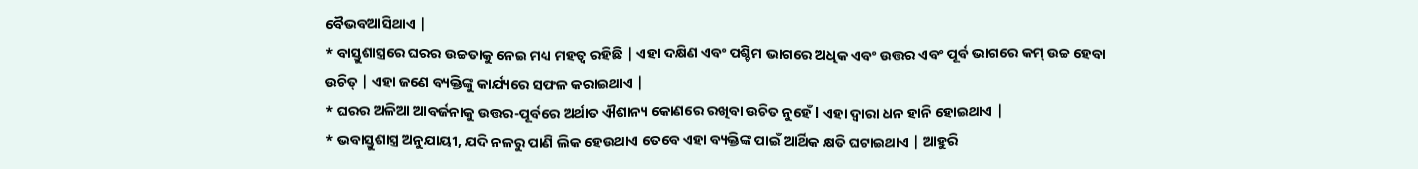ବୈଭବଆସିଥାଏ |
* ବାସ୍ତୁଶାସ୍ତ୍ରରେ ଘରର ଉଚ୍ଚତାକୁ ନେଇ ମଧ୍ୟ ମହତ୍ୱ ରହିଛି | ଏହା ଦକ୍ଷିଣ ଏବଂ ପଶ୍ଚିମ ଭାଗରେ ଅଧିକ ଏବଂ ଉତ୍ତର ଏବଂ ପୂର୍ବ ଭାଗରେ କମ୍ ଉଚ୍ଚ ହେବା ଉଚିତ୍ | ଏହା ଜଣେ ବ୍ୟକ୍ତିଙ୍କୁ କାର୍ଯ୍ୟରେ ସଫଳ କରାଇଥାଏ |
* ଘରର ଅଳିଆ ଆବର୍ଜନାକୁ ଉତ୍ତର-ପୂର୍ବରେ ଅର୍ଥାତ ଐଶାନ୍ୟ କୋଣରେ ରଖିବା ଉଚିତ ନୁହେଁ l ଏହା ଦ୍ୱାରା ଧନ ହାନି ହୋଇଥାଏ |
* ଭବାସ୍ତୁଶାସ୍ତ୍ର ଅନୁଯାୟୀ, ଯଦି ନଳରୁ ପାଣି ଲିକ ହେଉଥାଏ ତେବେ ଏହା ବ୍ୟକ୍ତିଙ୍କ ପାଇଁ ଆର୍ଥିକ କ୍ଷତି ଘଟାଇଥାଏ | ଆହୁରି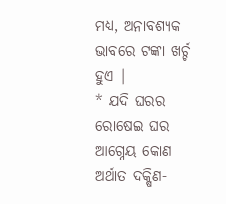ମଧ୍ୟ, ଅନାବଶ୍ୟକ ଭାବରେ ଟଙ୍କା ଖର୍ଚ୍ଚ ହୁଏ |
* ଯଦି ଘରର ରୋଷେଇ ଘର ଆଗ୍ନେୟ କୋଣ ଅର୍ଥାତ ଦକ୍ଷିଣ-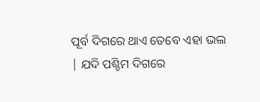ପୂର୍ବ ଦିଗରେ ଥାଏ ତେବେ ଏହା ଭଲ | ଯଦି ପଶ୍ଚିମ ଦିଗରେ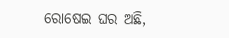ରୋଷେଇ ଘର ଅଛି,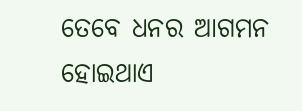ତେବେ ଧନର ଆଗମନ ହୋଇଥାଏ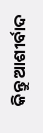କିନ୍ତୁ ଆଶୀର୍ବାଦ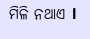ମିଳି ନଥାଏ l